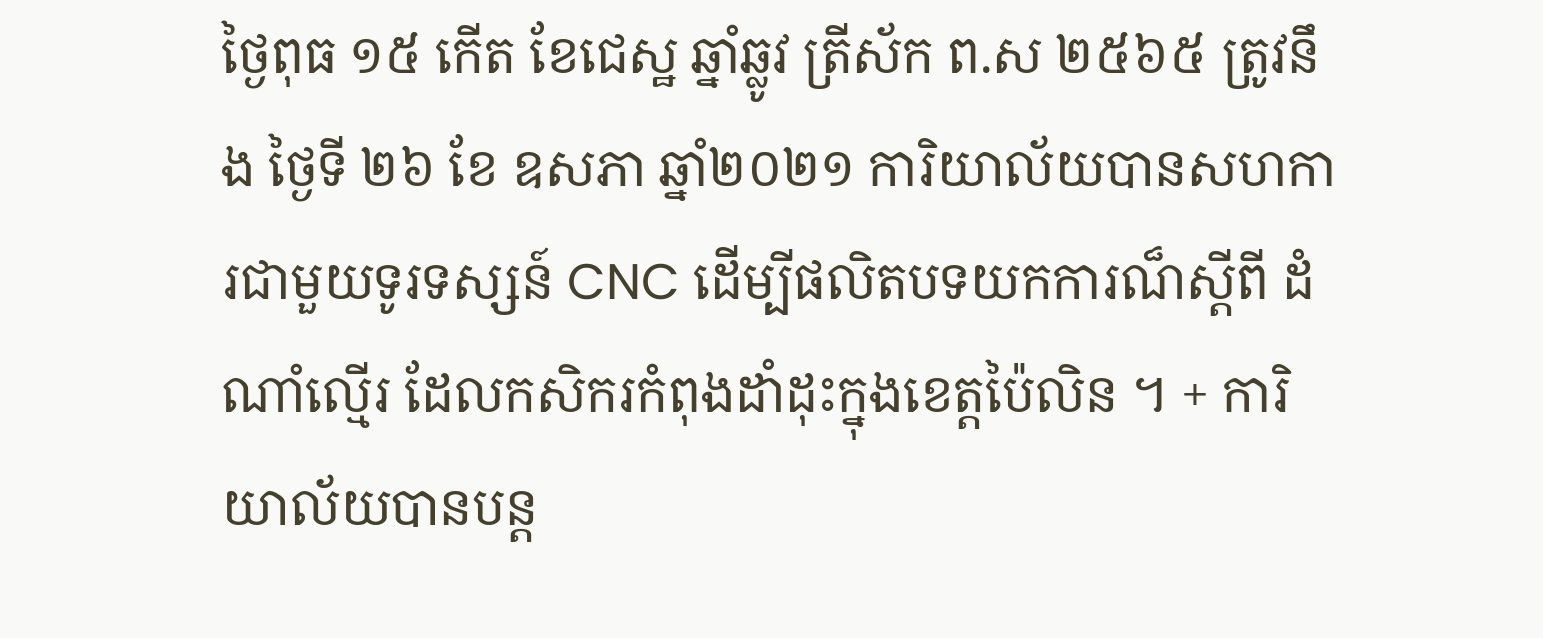ថ្ងៃពុធ ១៥ កើត ខែជេស្ឋ ឆ្នាំឆ្លូវ ត្រីស័ក ព.ស ២៥៦៥ ត្រូវនឹង ថ្ងៃទី ២៦ ខែ ឧសភា ឆ្នាំ២០២១ ការិយាល័យបានសហការជាមួយទូរទស្សន៍ CNC ដើម្បីផលិតបទយកការណ៏ស្តីពី ដំណាំល្មើរ ដែលកសិករកំពុងដាំដុះក្នុងខេត្តប៉ៃលិន ។ + ការិយាល័យបានបន្ត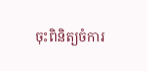ចុះពិនិត្យចំការ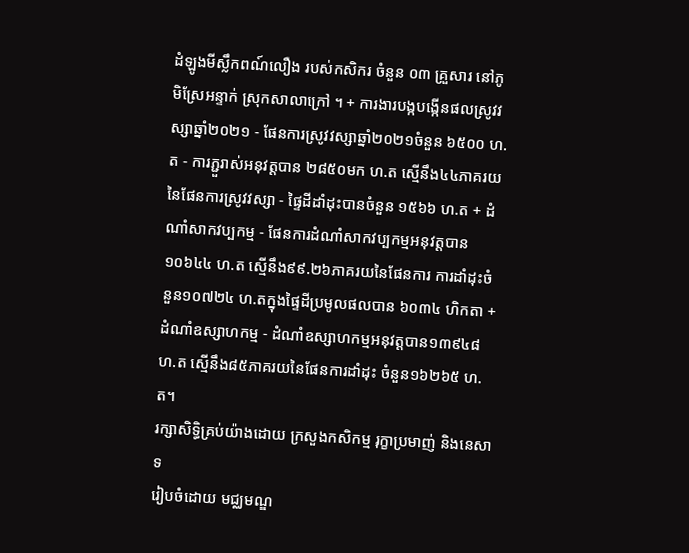ដំឡូងមីស្លឹកពណ៍លឿង របស់កសិករ ចំនួន ០៣ គ្រួសារ នៅភូមិស្រែអន្ទាក់ ស្រុកសាលាក្រៅ ។ + ការងារបង្កបង្កើនផលស្រូវវស្សាឆ្នាំ២០២១ - ផែនការស្រូវវស្សាឆ្នាំ២០២១ចំនួន ៦៥០០ ហ.ត - ការភ្ជួរាស់អនុវត្តបាន ២៨៥០មក ហ.ត ស្មើនឹង៤៤ភាគរយ នៃផែនការស្រូវវស្សា - ផ្ទៃដីដាំដុះបានចំនួន ១៥៦៦ ហ.ត + ដំណាំសាកវប្បកម្ម - ផែនការដំណាំសាកវប្បកម្មអនុវត្តបាន ១០៦៤៤ ហ.ត ស្មើនឹង៩៩.២៦ភាគរយនៃផែនការ ការដាំដុះចំនួន១០៧២៤ ហ.តក្នុងផ្ទៃដីប្រមូលផលបាន ៦០៣៤ ហិកតា + ដំណាំឧស្សាហកម្ម - ដំណាំឧស្សាហកម្មអនុវត្តបាន១៣៩៤៨ ហ.ត ស្មើនឹង៨៥ភាគរយនៃផែនការដាំដុះ ចំនួន១៦២៦៥ ហ.ត។
រក្សាសិទិ្ធគ្រប់យ៉ាងដោយ ក្រសួងកសិកម្ម រុក្ខាប្រមាញ់ និងនេសាទ
រៀបចំដោយ មជ្ឈមណ្ឌ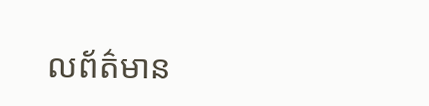លព័ត៌មាន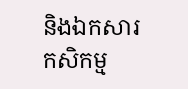និងឯកសារកសិកម្ម